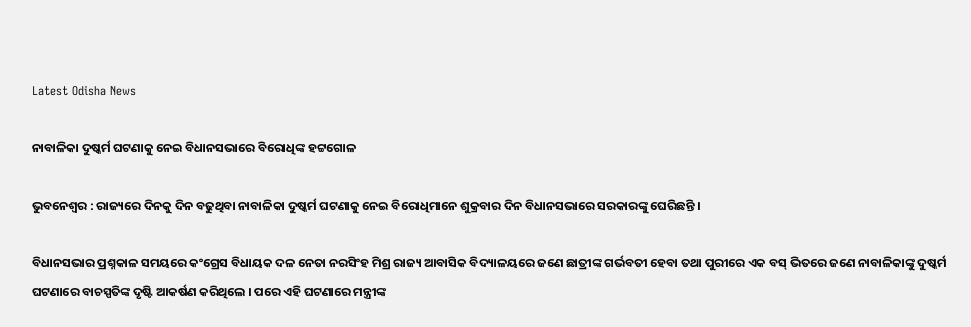Latest Odisha News

ନାବାଳିକା ଦୁଷ୍କର୍ମ ଘଟଣାକୁ ନେଇ ବିଧାନସଭାରେ ବିରୋଧିଙ୍କ ହଟ୍ଟଗୋଳ

ଭୁବନେଶ୍ୱର : ରାଜ୍ୟରେ ଦିନକୁ ଦିନ ବଢୁଥିବା ନାବାଳିକା ଦୁଷ୍କର୍ମ ଘଟଣାକୁ ନେଇ ବିରୋଧିମାନେ ଶୁକ୍ରବାର ଦିନ ବିଧାନସଭାରେ ସରକାରଙ୍କୁ ଘେରିଛନ୍ତି ।

ବିଧାନସଭାର ପ୍ରଶ୍ନକାଳ ସମୟରେ କଂଗ୍ରେସ ବିଧାୟକ ଦଳ ନେତା ନରସିଂହ ମିଶ୍ର ରାଜ୍ୟ ଆବାସିକ ବିଦ୍ୟାଳୟରେ ଜଣେ ଛାତ୍ରୀଙ୍କ ଗର୍ଭବତୀ ହେବା ତଥା ପୁରୀରେ ଏକ ବସ୍ ଭିତରେ ଜଣେ ନାବାଳିକାଙ୍କୁ ଦୁଷ୍କର୍ମ ଘଟଣାରେ ବାଚସ୍ପତିଙ୍କ ଦୃଷ୍ଟି ଆକର୍ଷଣ କରିଥିଲେ । ପରେ ଏହି ଘଟଣାରେ ମନ୍ତ୍ରୀଙ୍କ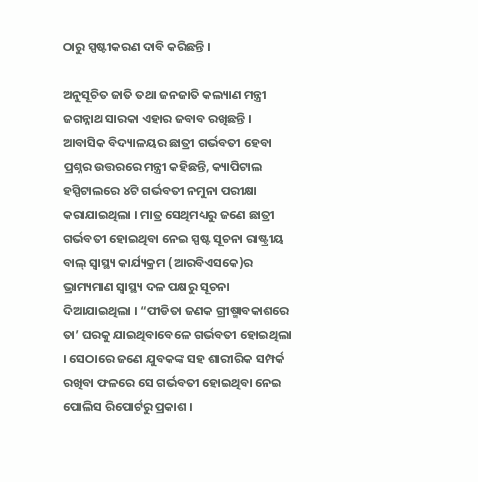ଠାରୁ ସ୍ପଷ୍ଟୀକରଣ ଦାବି କରିଛନ୍ତି ।

ଅନୁସୂଚିତ ଜାତି ତଥା ଜନଜାତି କଲ୍ୟାଣ ମନ୍ତ୍ରୀ ଜଗନ୍ନାଥ ସାରକା ଏହାର ଜବାବ ରଖିଛନ୍ତି । ଆବାସିକ ବିଦ୍ୟାଳୟର ଛାତ୍ରୀ ଗର୍ଭବତୀ ହେବା ପ୍ରଶ୍ନର ଉତ୍ତରରେ ମନ୍ତ୍ରୀ କହିଛନ୍ତି, କ୍ୟାପିଟାଲ ହସ୍ପିଟାଲରେ ୪ଟି ଗର୍ଭବତୀ ନମୁନା ପରୀକ୍ଷା କରାଯାଇଥିଲା । ମାତ୍ର ସେଥିମଧ୍ୟରୁ ଜଣେ ଛାତ୍ରୀ ଗର୍ଭବତୀ ହୋଇଥିବା ନେଇ ସ୍ପଷ୍ଟ ସୂଚନା ରାଷ୍ଟ୍ରୀୟ ବାଲ୍ ସ୍ୱାସ୍ଥ୍ୟ କାର୍ଯ୍ୟକ୍ରମ (ଆରବିଏସକେ)ର ଭ୍ରାମ୍ୟମାଣ ସ୍ୱାସ୍ଥ୍ୟ ଦଳ ପକ୍ଷରୁ ସୂଚନା ଦିଆଯାଇଥିଲା । “ପୀଡିତା ଜଣକ ଗ୍ରୀଷ୍ମାବକାଶରେ ତା’ ଘରକୁ ଯାଇଥିବାବେଳେ ଗର୍ଭବତୀ ହୋଇଥିଲା । ସେଠାରେ ଜଣେ ଯୁବକଙ୍କ ସହ ଶାରୀରିକ ସମ୍ପର୍କ ରଖିବା ଫଳରେ ସେ ଗର୍ଭବତୀ ହୋଇଥିବା ନେଇ ପୋଲିସ ରିପୋର୍ଟରୁ ପ୍ରକାଶ ।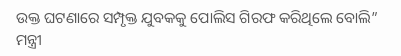ଉକ୍ତ ଘଟଣାରେ ସମ୍ପୃକ୍ତ ଯୁବକକୁ ପୋଲିସ ଗିରଫ କରିଥିଲେ ବୋଲି” ମନ୍ତ୍ରୀ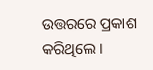ଉତ୍ତରରେ ପ୍ରକାଶ କରିଥିଲେ ।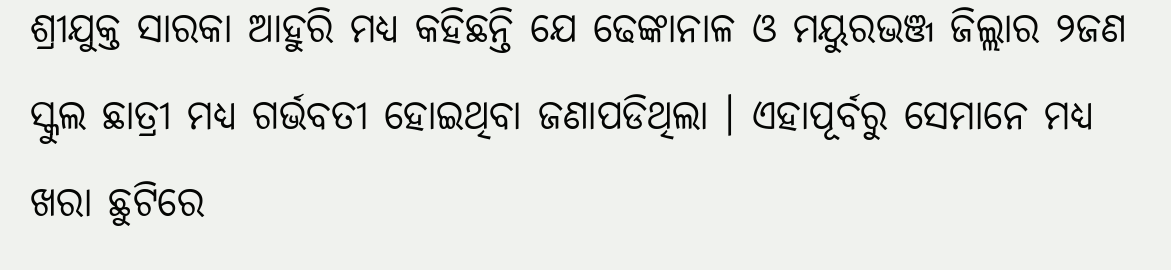ଶ୍ରୀଯୁକ୍ତ ସାରକା ଆହୁରି ମଧ୍ୟ କହିଛନ୍ତି ଯେ ଢେଙ୍କାନାଳ ଓ ମୟୁରଭଞ୍ଜ ଜିଲ୍ଲାର ୨ଜଣ ସ୍କୁଲ ଛାତ୍ରୀ ମଧ୍ୟ ଗର୍ଭବତୀ ହୋଇଥିବା ଜଣାପଡିଥିଲା । ଏହାପୂର୍ବରୁ ସେମାନେ ମଧ୍ୟ ଖରା ଛୁଟିରେ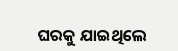ଘରକୁ ଯାଇଥିଲେ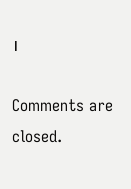।

Comments are closed.